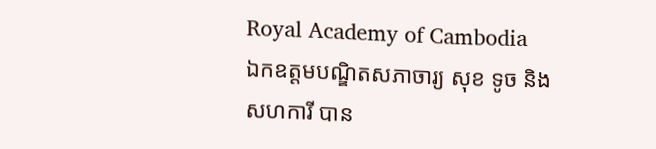Royal Academy of Cambodia
ឯកឧត្តមបណ្ឌិតសភាចារ្យ សុខ ទូច និងសហការី បាន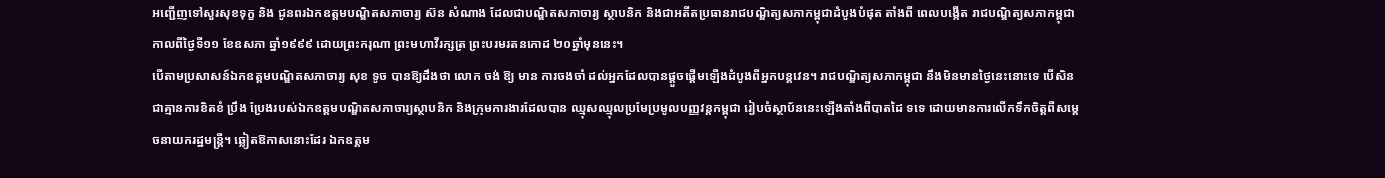អញ្ជើញទៅសួរសុខទុក្ខ និង ជូនពរឯកឧត្តមបណ្ឌិតសភាចារ្យ ស៊ន សំណាង ដែលជាបណ្ឌិតសភាចារ្យ ស្ថាបនិក និងជាអតីតប្រធានរាជបណ្ឌិត្យសភាកម្ពុជាដំបូងបំផុត តាំងពី ពេលបង្កើត រាជបណ្ឌិត្យសភាកម្ពុជា កាលពីថ្ងៃទី១១ ខែឧសភា ឆ្នាំ១៩៩៩ ដោយព្រះករុណា ព្រះមហាវីរក្សត្រ ព្រះបរមរតនកោដ ២០ឆ្នាំមុននេះ។
បើតាមប្រសាសន៍ឯកឧត្តមបណ្ឌិតសភាចារ្យ សុខ ទូច បានឱ្យដឹងថា លោក ចង់ ឱ្យ មាន ការចងចាំ ដល់អ្នកដែលបានផ្តួចផ្តើមឡើងដំបូងពីអ្នកបន្តវេន។ រាជបណ្ឌិត្យសភាកម្ពុជា នឹងមិនមានថ្ងៃនេះនោះទេ បើសិនជាគ្មានការខិតខំ ប្រឹង ប្រែងរបស់ឯកឧត្តមបណ្ឌិតសភាចារ្យស្ថាបនិក និងក្រុមការងារដែលបាន ឈ្មុសឈ្មុលប្រមែប្រមូលបញ្ញវន្តកម្ពុជា រៀបចំស្ថាប័ននេះឡើងតាំងពីបាតដៃ ទទេ ដោយមានការលើកទឹកចិត្តពីសម្តេចនាយករដ្ឋមន្ត្រី។ ឆ្លៀតឱកាសនោះដែរ ឯកឧត្តម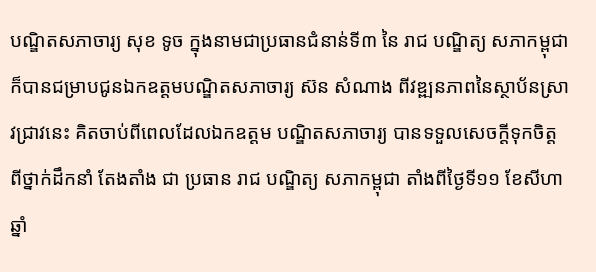បណ្ឌិតសភាចារ្យ សុខ ទូច ក្នុងនាមជាប្រធានជំនាន់ទី៣ នៃ រាជ បណ្ឌិត្យ សភាកម្ពុជា ក៏បានជម្រាបជូនឯកឧត្តមបណ្ឌិតសភាចារ្យ ស៊ន សំណាង ពីវឌ្ឍនភាពនៃស្ថាប័នស្រាវជ្រាវនេះ គិតចាប់ពីពេលដែលឯកឧត្តម បណ្ឌិតសភាចារ្យ បានទទួលសេចក្តីទុកចិត្តពីថ្នាក់ដឹកនាំ តែងតាំង ជា ប្រធាន រាជ បណ្ឌិត្យ សភាកម្ពុជា តាំងពីថ្ងៃទី១១ ខែសីហា ឆ្នាំ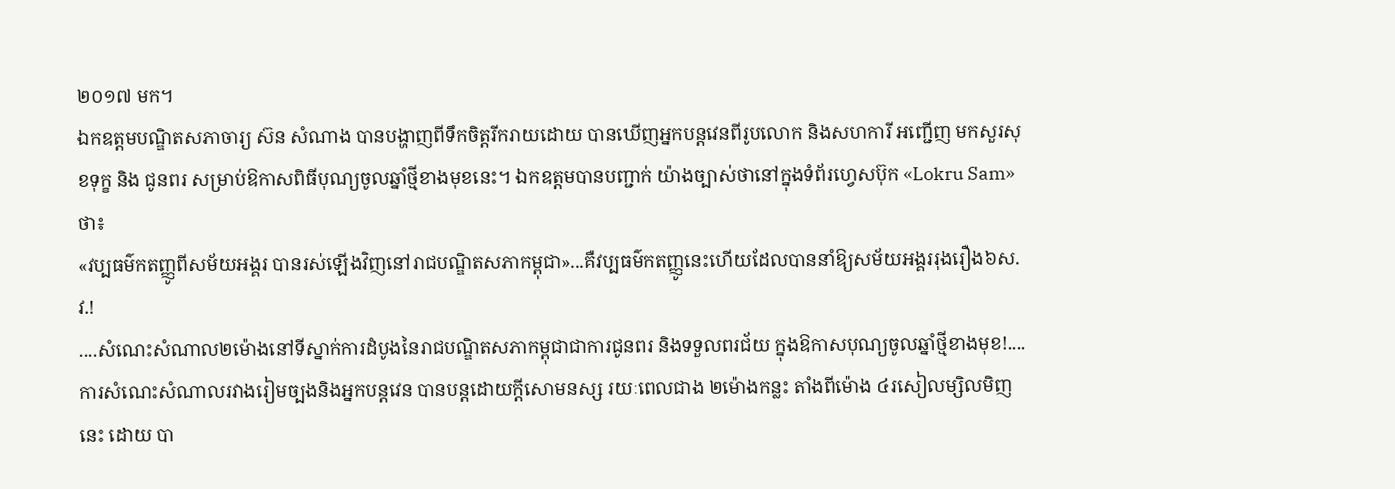២០១៧ មក។
ឯកឧត្តមបណ្ឌិតសភាចារ្យ ស៊ន សំណាង បានបង្ហាញពីទឹកចិត្តរីករាយដោយ បានឃើញអ្នកបន្តវេនពីរូបលោក និងសហការី អញ្ជើញ មកសួរសុខទុក្ខ និង ជូនពរ សម្រាប់ឱកាសពិធីបុណ្យចូលឆ្នាំថ្មីខាងមុខនេះ។ ឯកឧត្តមបានបញ្ជាក់ យ៉ាងច្បាស់ថានៅក្នុងទំព័រហ្វេសប៊ុក «Lokru Sam» ថា៖
«វប្បធម៌កតញ្ញូពីសម័យអង្គរ បានរស់ឡើងវិញនៅរាជបណ្ឌិតសភាកម្ពុជា»...គឺវប្បធម៌កតញ្ញូនេះហើយដែលបាននាំឱ្យសម័យអង្គររុងរឿង៦ស.វ.!
....សំណេះសំណាល២ម៉ោងនៅទីស្នាក់ការដំបូងនៃរាជបណ្ឌិតសភាកម្ពុជាជាការជូនពរ និងទទួលពរជ័យ ក្នុងឱកាសបុណ្យចូលឆ្នាំថ្មីខាងមុខ!....
ការសំណេះសំណាលរវាងរៀមច្បងនិងអ្នកបន្តវេន បានបន្តដោយក្តីសោមនស្ស រយៈពេលជាង ២ម៉ោងកន្លះ តាំងពីម៉ោង ៤រសៀលម្សិលមិញនេះ ដោយ បា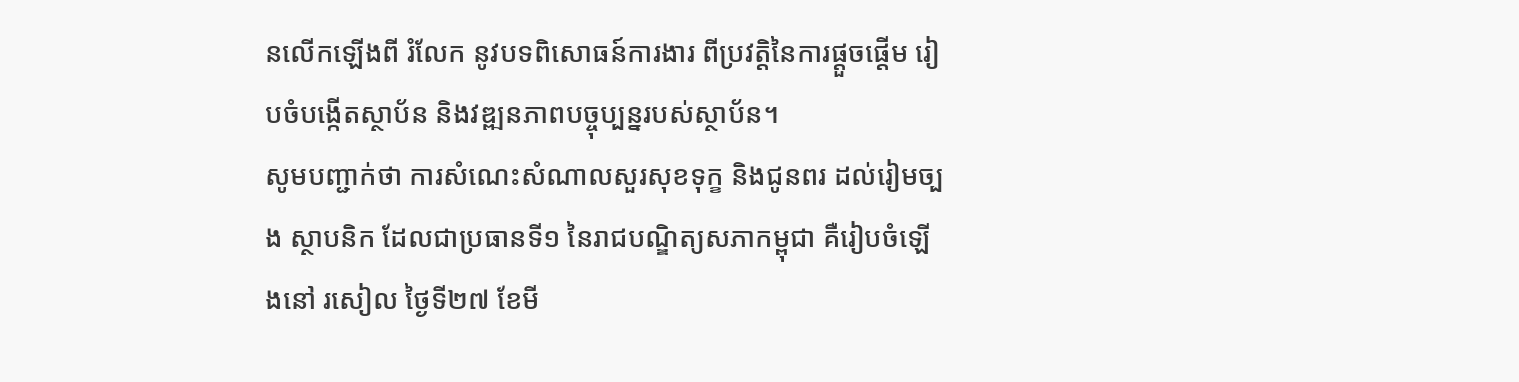នលើកឡើងពី រំលែក នូវបទពិសោធន៍ការងារ ពីប្រវត្តិនៃការផ្តួចផ្តើម រៀបចំបង្កើតស្ថាប័ន និងវឌ្ឍនភាពបច្ចុប្បន្នរបស់ស្ថាប័ន។
សូមបញ្ជាក់ថា ការសំណេះសំណាលសួរសុខទុក្ខ និងជូនពរ ដល់រៀមច្បង ស្ថាបនិក ដែលជាប្រធានទី១ នៃរាជបណ្ឌិត្យសភាកម្ពុជា គឺរៀបចំឡើងនៅ រសៀល ថ្ងៃទី២៧ ខែមី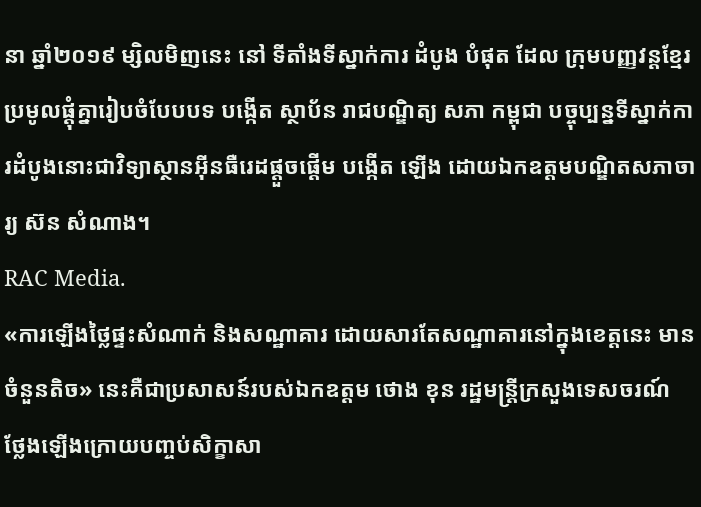នា ឆ្នាំ២០១៩ ម្សិលមិញនេះ នៅ ទីតាំងទីស្នាក់ការ ដំបូង បំផុត ដែល ក្រុមបញ្ញវន្តខ្មែរប្រមូលផ្តុំគ្នារៀបចំបែបបទ បង្កើត ស្ថាប័ន រាជបណ្ឌិត្យ សភា កម្ពុជា បច្ចុប្បន្នទីស្នាក់ការដំបូងនោះជាវិទ្យាស្ថានអ៊ីនធឺរេដផ្តួចផ្តើម បង្កើត ឡើង ដោយឯកឧត្តមបណ្ឌិតសភាចារ្យ ស៊ន សំណាង។
RAC Media.
«ការឡើងថ្លៃផ្ទះសំណាក់ និងសណ្ឋាគារ ដោយសារតែសណ្ឋាគារនៅក្នុងខេត្តនេះ មានចំនួនតិច» នេះគឺជាប្រសាសន៍របស់ឯកឧត្ដម ថោង ខុន រដ្ឋមន្ត្រីក្រសួងទេសចរណ៍ ថ្លែងឡើងក្រោយបញ្ចប់សិក្ខាសា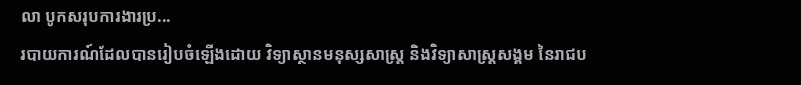លា បូកសរុបការងារប្រ...
របាយការណ៍ដែលបានរៀបចំឡើងដោយ វិទ្យាស្ថានមនុស្សសាស្រ្ត និងវិទ្យាសាស្រ្តសង្គម នៃរាជប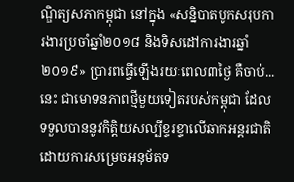ណ្ឌិត្យសភាកម្ពុជា នៅក្នុង «សន្និបាតបូកសរុបការងារប្រចាំឆ្នាំ២០១៨ និងទិសដៅការងារឆ្នាំ២០១៩» ប្រារពធ្វើឡើងរយៈពេល៣ថ្ងៃ គឺចាប់...
នេះ ជាមោទនភាពថ្មីមួយទៀតរបស់កម្ពុជា ដែលទទួលបាននូវកិត្តិយសល្បីខ្ទរខ្ទាលើឆាកអន្តរជាតិ ដោយការសម្រេចអនុម័តទ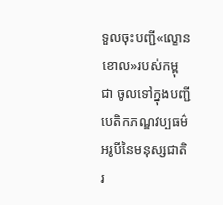ទួលចុះបញ្ជី«ល្ខោនខោល»របស់កម្ពុជា ចូលទៅក្នុងបញ្ជីបេតិកភណ្ឌវប្បធម៌អរូបីនៃមនុស្សជាតិរ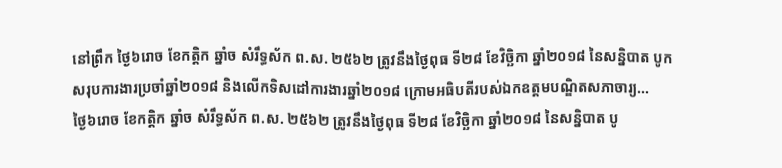នៅព្រឹក ថ្ងៃ៦រោច ខែកត្តិក ឆ្នាំច សំរឹទ្ធស័ក ព.ស. ២៥៦២ ត្រូវនឹងថ្ងៃពុធ ទី២៨ ខែវិច្ឆិកា ឆ្នាំ២០១៨ នៃសន្និបាត បូកសរុបការងារប្រចាំឆ្នាំ២០១៨ និងលើកទិសដៅការងារឆ្នាំ២០១៨ ក្រោមអធិបតីរបស់ឯកឧត្តមបណ្ឌិតសភាចារ្យ...
ថ្ងៃ៦រោច ខែកត្តិក ឆ្នាំច សំរឹទ្ធស័ក ព.ស. ២៥៦២ ត្រូវនឹងថ្ងៃពុធ ទី២៨ ខែវិច្ឆិកា ឆ្នាំ២០១៨ នៃសន្និបាត បូ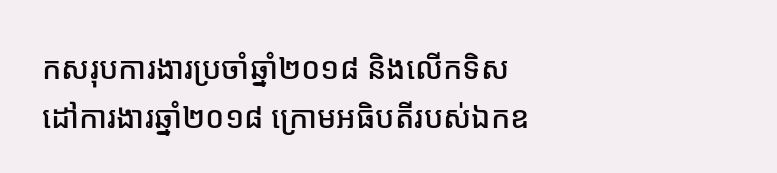កសរុបការងារប្រចាំឆ្នាំ២០១៨ និងលើកទិសដៅការងារឆ្នាំ២០១៨ ក្រោមអធិបតីរបស់ឯកឧ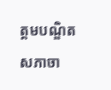ត្តមបណ្ឌិតសភាចា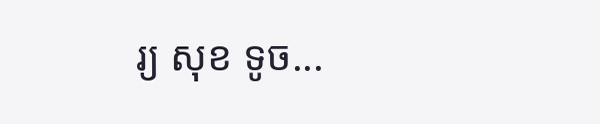រ្យ សុខ ទូច...